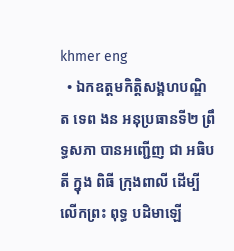khmer eng
  • ឯកឧត្តមកិត្តិសង្គហបណ្ឌិត ទេព ងន អនុប្រធានទី២ ព្រឹទ្ធសភា បានអញ្ជើញ ជា អធិបតី ក្នុង ពិធី ក្រុងពាលី ដើម្បីលើកព្រះ ពុទ្ធ បដិមាឡើ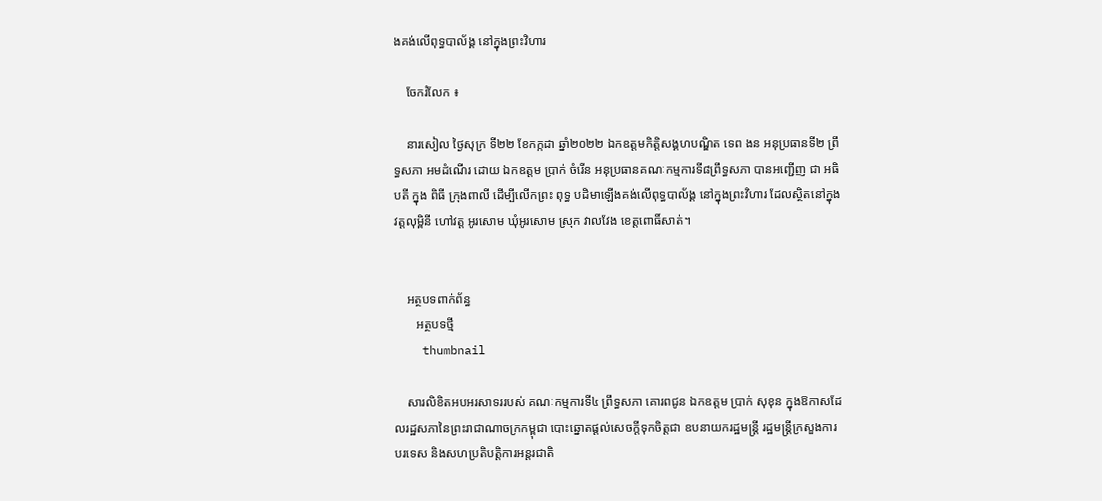ងគង់លើពុទ្ធបាល័ង្គ នៅក្នុងព្រះវិហារ

    ចែករំលែក ៖

    នារសៀល ថ្ងៃសុក្រ ទី២២ ខែកក្កដា ឆ្នាំ២០២២ ឯកឧត្តមកិត្តិសង្គហបណ្ឌិត ទេព ងន អនុប្រធានទី២ ព្រឹទ្ធសភា អមដំណើរ ដោយ ឯកឧត្តម ប្រាក់ ចំរើន អនុប្រធានគណៈកម្មការទី៨ព្រឹទ្ធសភា បានអញ្ជើញ ជា អធិបតី ក្នុង ពិធី ក្រុងពាលី ដើម្បីលើកព្រះ ពុទ្ធ បដិមាឡើងគង់លើពុទ្ធបាល័ង្គ នៅក្នុងព្រះវិហារ ដែលស្ថិតនៅក្នុងវត្តលុម្ពិនី ហៅវត្ត អូរសោម ឃុំអូរសោម ស្រុក វាលវែង ខេត្តពោធិ៍សាត់។


    អត្ថបទពាក់ព័ន្ធ
       អត្ថបទថ្មី
    thumbnail

    សារលិខិតអបអរសាទររបស់ គណៈកម្មការទី៤ ព្រឹទ្ធសភា គោរពជូន ឯកឧត្តម ប្រាក់ សុខុន ក្នុងឱកាសដែលរដ្ឋសភានៃព្រះរាជាណាចក្រកម្ពុជា បោះឆ្នោតផ្តល់សេចក្តីទុកចិត្តជា ឧបនាយករដ្ឋមន្ត្រី រដ្ឋមន្ត្រីក្រសួងការបរទេស និងសហប្រតិបត្តិការអន្តរជាតិ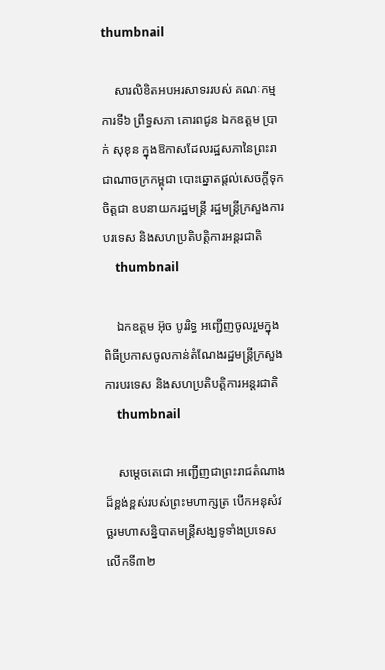thumbnail

    សារលិខិតអបអរសាទររបស់ គណៈកម្មការទី៦ ព្រឹទ្ធសភា គោរពជូន ឯកឧត្តម ប្រាក់ សុខុន ក្នុងឱកាសដែលរដ្ឋសភានៃព្រះរាជាណាចក្រកម្ពុជា បោះឆ្នោតផ្តល់សេចក្តីទុកចិត្តជា ឧបនាយករដ្ឋមន្ត្រី រដ្ឋមន្ត្រីក្រសួងការបរទេស និងសហប្រតិបត្តិការអន្តរជាតិ
    thumbnail

    ឯកឧត្តម អ៊ុច បូររិទ្ធ អញ្ជើញចូលរួមក្នុងពិធីប្រកាសចូលកាន់តំណែងរដ្ឋមន្រ្តីក្រសួងការបរទេស និងសហប្រតិបត្តិការអន្តរជាតិ
    thumbnail

    សម្តេចតេជោ អញ្ជើញជាព្រះរាជតំណាងដ៏ខ្ពង់ខ្ពស់របស់ព្រះមហាក្សត្រ បើកអនុសំវច្ឆរមហាសន្និបាតមន្ត្រីសង្ឃទូទាំងប្រទេសលើកទី៣២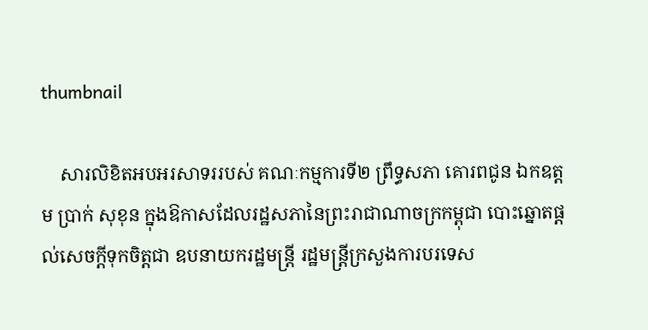thumbnail

    សារលិខិតអបអរសាទររបស់ គណៈកម្មការទី២ ព្រឹទ្ធសភា គោរពជូន ឯកឧត្តម ប្រាក់ សុខុន ក្នុងឱកាសដែលរដ្ឋសភានៃព្រះរាជាណាចក្រកម្ពុជា បោះឆ្នោតផ្តល់សេចក្តីទុកចិត្តជា ឧបនាយករដ្ឋមន្ត្រី រដ្ឋមន្ត្រីក្រសួងការបរទេស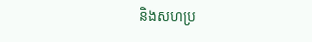និងសហប្រ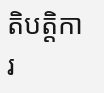តិបត្តិការ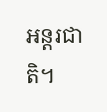អន្តរជាតិ។